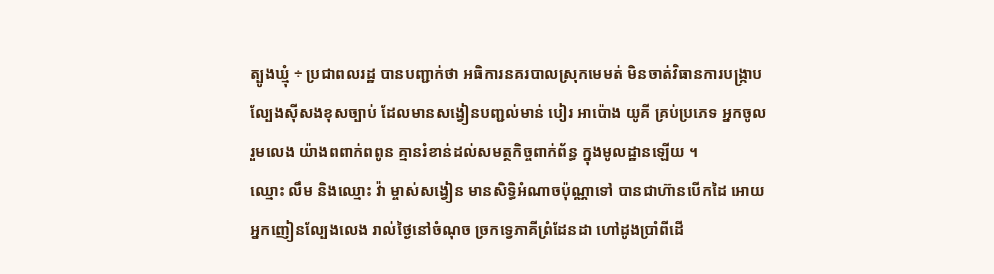ត្បូងឃ្មុំ ÷ ប្រជាពលរដ្ឋ បានបញ្ជាក់ថា អធិការនគរបាលស្រុកមេមត់ មិនចាត់វិធានការបង្ក្រាបល្បែងស៊ីសងខុសច្បាប់ ដែលមានសង្វៀនបញ្ជល់មាន់ បៀរ អាប៉ោង យូគី គ្រប់ប្រភេទ អ្នកចូលរួមលេង យ៉ាងពពាក់ពពូន គ្មានរំខាន់ដល់សមត្ថកិច្ចពាក់ព័ន្ធ ក្នុងមូលដ្ឋានឡើយ ។
ឈ្មោះ លឹម និងឈ្មោះ វ៉ា ម្ចាស់សង្វៀន មានសិទ្ធិអំណាចប៉ុណ្ណាទៅ បានជាហ៊ានបើកដៃ អោយអ្នកញៀនល្បែងលេង រាល់ថ្ងៃនៅចំណុច ច្រកទ្វេភាគីព្រំដែនដា ហៅដូងប្រាំពីដើ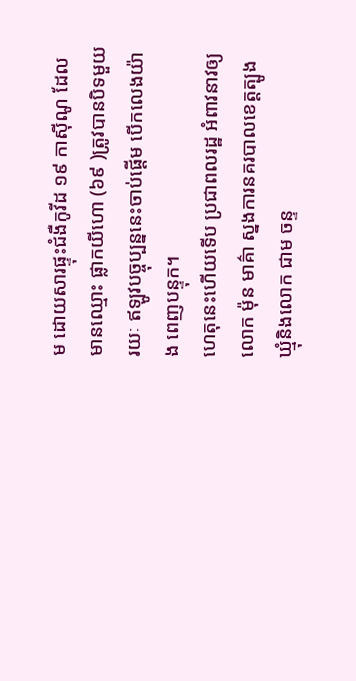ម ដោយសារផ្ទុះជំងឺកូវីដ ១៩ កាស៊ីណូ ដែលមានឈ្មោះ ផ្លាកយីហោ (៦៩ )ត្រូវបានបិទមួយរយៈ ឥឡូវបច្ចុប្បន្ននេះចាប់ផ្តើម បើកលេងយ៉ាង ពេញបន្ទុក។
ហេតុនេះហើយទើប ប្រជាពលរដ្ឋ អំពាវនាវឲ្យលោក ម៉ុន មាគ៌ា ស្នងការនគរបាលខេត្តត្បូងឃ្មុំនិងលោក ជាម ចន្ទ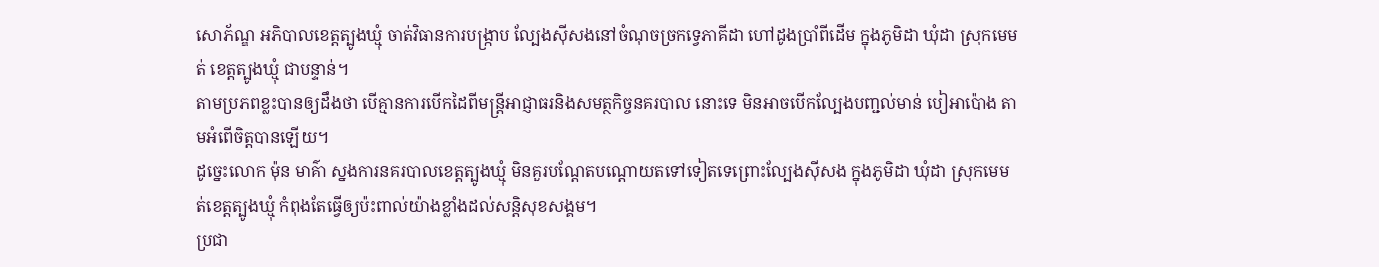សោភ័ណ្ឌ អភិបាលខេត្តត្បូងឃ្មុំ ចាត់វិធានការបង្ក្រាប ល្បែងស៊ីសងនៅចំណុចច្រកទ្វេភាគីដា ហៅដូងប្រាំពីដើម ក្នុងភូមិដា ឃុំដា ស្រុកមេមត់ ខេត្តត្បូងឃ្មុំ ជាបន្ទាន់។
តាមប្រភពខ្លះបានឲ្យដឹងថា បើគ្មានការបើកដៃពីមន្ត្រីអាជ្ញាធរនិងសមត្ថកិច្ចនគរបាល នោះទេ មិនអាចបើកល្បែងបញ្ជល់មាន់ បៀអាប៉ោង តាមអំពើចិត្តបានឡើយ។
ដូច្នេះលោក ម៉ុន មាគ៌ា ស្នងការនគរបាលខេត្តត្បូងឃ្មុំ មិនគួរបណ្តែតបណ្តោយតទៅទៀតទេព្រោះល្បែងស៊ីសង ក្នុងភូមិដា ឃុំដា ស្រុកមេមត់ខេត្តត្បូងឃ្មុំ កំពុងតែធ្វើឲ្យប៉ះពាល់យ៉ាងខ្លាំងដល់សន្តិសុខសង្គម។
ប្រជា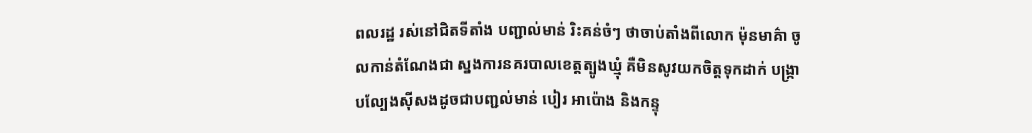ពលរដ្ឋ រស់នៅជិតទីតាំង បញ្ជាល់មាន់ រិះគន់ចំៗ ថាចាប់តាំងពីលោក ម៉ុនមាគ៌ា ចូលកាន់តំណែងជា ស្នងការនគរបាលខេត្តត្បូងឃ្មុំ គឺមិនសូវយកចិត្តទុកដាក់ បង្ក្រាបល្បែងស៊ីសងដូចជាបញ្ជល់មាន់ បៀរ អាប៉ោង និងកន្ទុ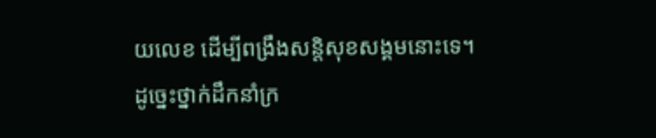យលេខ ដើម្បីពង្រឹងសន្តិសុខសង្គមនោះទេ។
ដូច្នេះថ្នាក់ដឹកនាំក្រ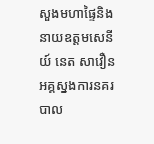សួងមហាផ្ទៃនិងនាយឧត្តមសេនីយ៍ នេត សាវឿន អគ្គស្នងការនគរបាល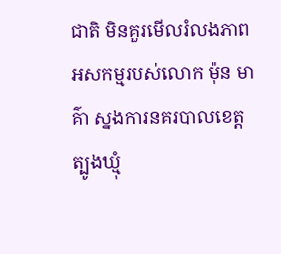ជាតិ មិនគួរមើលរំលងភាពអសកម្មរបស់លោក ម៉ុន មាគ៌ា ស្នងការនគរបាលខេត្តត្បូងឃ្មុំ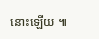នោះឡើយ ៕